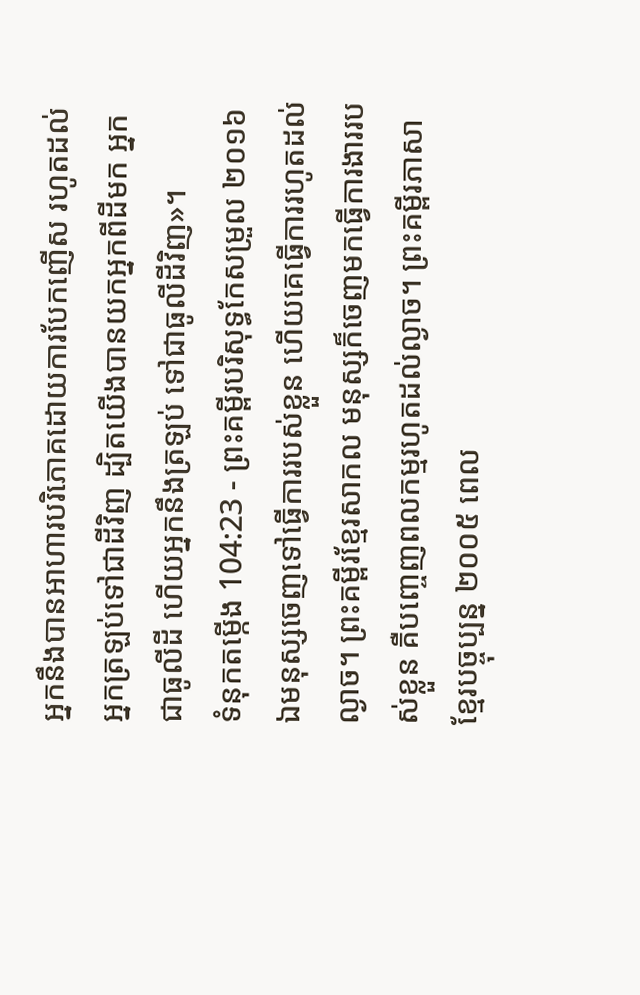អ្នកនឹងបានអាហារបរិភោគដោយការបែកញើស រហូតដល់អ្នកត្រឡប់ទៅជាដីវិញ ដ្បិតយើងបានយកអ្នកពីដីមក អ្នកជាធូលីដី ហើយអ្នកនឹងត្រឡប់ ទៅជាធូលីដីវិញ»។
ទំនុកតម្កើង 104:23 - ព្រះគម្ពីរបរិសុទ្ធកែសម្រួល ២០១៦ ឯមនុស្សចេញទៅធ្វើការរបស់ខ្លួន ហើយគេធ្វើការរហូតដល់ល្ងាច។ ព្រះគម្ពីរខ្មែរសាកល មនុស្សក៏ចេញមកធ្វើការងាររបស់ខ្លួន គឺបញ្ចេញពលកម្មរហូតដល់ល្ងាច។ ព្រះគម្ពីរភាសាខ្មែរបច្ចុប្បន្ន ២០០៥ ពេល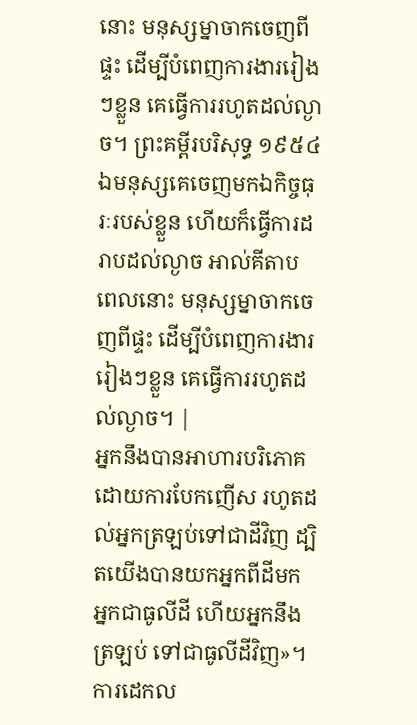នោះ មនុស្សម្នាចាកចេញពីផ្ទះ ដើម្បីបំពេញការងាររៀងៗខ្លួន គេធ្វើការរហូតដល់ល្ងាច។ ព្រះគម្ពីរបរិសុទ្ធ ១៩៥៤ ឯមនុស្សគេចេញមកឯកិច្ចធុរៈរបស់ខ្លួន ហើយក៏ធ្វើការដរាបដល់ល្ងាច អាល់គីតាប ពេលនោះ មនុស្សម្នាចាកចេញពីផ្ទះ ដើម្បីបំពេញការងាររៀងៗខ្លួន គេធ្វើការរហូតដល់ល្ងាច។ |
អ្នកនឹងបានអាហារបរិភោគដោយការបែកញើស រហូតដល់អ្នកត្រឡប់ទៅជាដីវិញ ដ្បិតយើងបានយកអ្នកពីដីមក អ្នកជាធូលីដី ហើយអ្នកនឹងត្រឡប់ ទៅជាធូលីដីវិញ»។
ការដេកល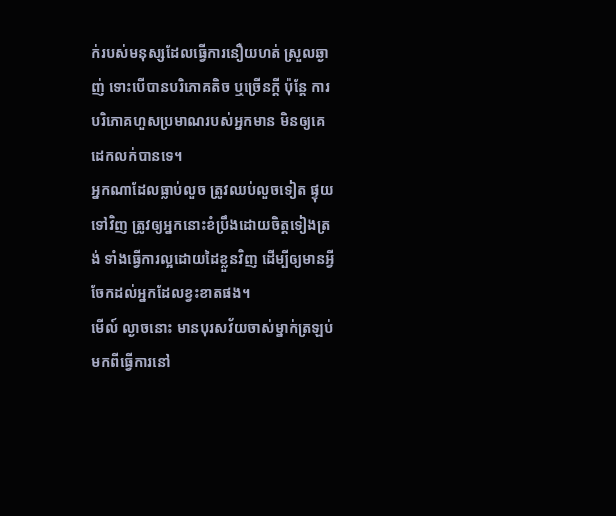ក់របស់មនុស្សដែលធ្វើការនឿយហត់ ស្រួលឆ្ងាញ់ ទោះបើបានបរិភោគតិច ឬច្រើនក្តី ប៉ុន្តែ ការបរិភោគហួសប្រមាណរបស់អ្នកមាន មិនឲ្យគេដេកលក់បានទេ។
អ្នកណាដែលធ្លាប់លួច ត្រូវឈប់លួចទៀត ផ្ទុយទៅវិញ ត្រូវឲ្យអ្នកនោះខំប្រឹងដោយចិត្តទៀងត្រង់ ទាំងធ្វើការល្អដោយដៃខ្លួនវិញ ដើម្បីឲ្យមានអ្វីចែកដល់អ្នកដែលខ្វះខាតផង។
មើល៍ ល្ងាចនោះ មានបុរសវ័យចាស់ម្នាក់ត្រឡប់មកពីធ្វើការនៅ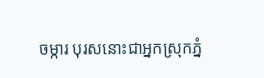ចម្ការ បុរសនោះជាអ្នកស្រុកភ្នំ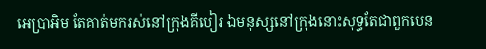អេប្រាអិម តែគាត់មករស់នៅក្រុងគីបៀរ ឯមនុស្សនៅក្រុងនោះសុទ្ធតែជាពួកបេន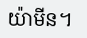យ៉ាមីន។